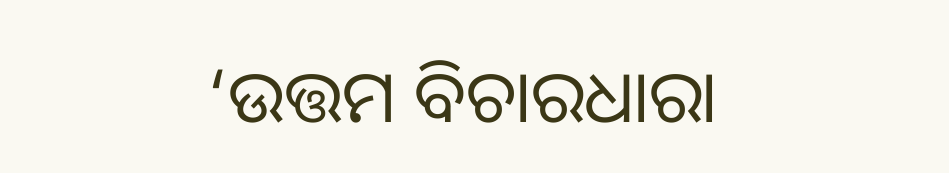‘ଉତ୍ତମ ବିଚାରଧାରା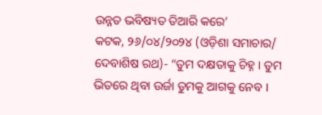ଉନ୍ନତ ଭବିଷ୍ୟତ ତିଆରି କରେ’
କଟକ, ୨୬/୦୪/୨୦୨୪ (ଓଡ଼ିଶା ସମାଚାର/ ଦେବାଶିଷ ରଥ)- “ତୁମ ଦକ୍ଷତାକୁ ଚିହ୍ନ । ତୁମ ଭିତରେ ଥିବା ଉର୍ଜା ତୁମକୁ ଆଗକୁ ନେବ ।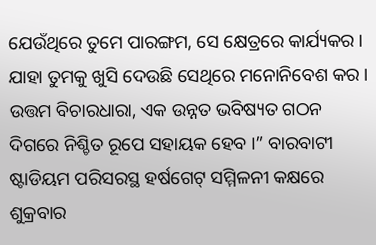ଯେଉଁଥିରେ ତୁମେ ପାରଙ୍ଗମ, ସେ କ୍ଷେତ୍ରରେ କାର୍ଯ୍ୟକର । ଯାହା ତୁମକୁ ଖୁସି ଦେଉଛି ସେଥିରେ ମନୋନିବେଶ କର । ଉତ୍ତମ ବିଚାରଧାରା, ଏକ ଉନ୍ନତ ଭବିଷ୍ୟତ ଗଠନ ଦିଗରେ ନିଶ୍ଚିତ ରୂପେ ସହାୟକ ହେବ ।” ବାରବାଟୀ ଷ୍ଟାଡିୟମ ପରିସରସ୍ଥ ହର୍ଷଗେଟ୍ ସମ୍ମିଳନୀ କକ୍ଷରେ ଶୁକ୍ରବାର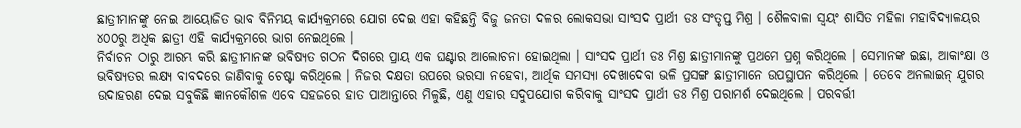ଛାତ୍ରୀମାନଙ୍କୁ ନେଇ ଆୟୋଜିତ ଭାବ ବିନିମୟ କାର୍ଯ୍ୟକ୍ରମରେ ଯୋଗ ଦେଇ ଏହା କହିଛନ୍ତି ବିଜୁ ଜନତା ଦଳର ଲୋକସଭା ସାଂସଦ ପ୍ରାର୍ଥୀ ଡଃ ସଂତୃପ୍ତ ମିଶ୍ର । ଶୈଳବାଳା ସ୍ୱୟଂ ଶାସିତ ମହିଳା ମହାବିଦ୍ୟାଳୟର ୪୦୦ରୁ ଅଧିକ ଛାତ୍ରୀ ଏହି କାର୍ଯ୍ୟକ୍ରମରେ ଭାଗ ନେଇଥିଲେ ।
ନିର୍ବାଚନ ଠାରୁ ଆରମ୍ଭ କରି ଛାତ୍ରୀମାନଙ୍କ ଭବିଷ୍ୟତ ଗଠନ ଦିଗରେ ପ୍ରାୟ ଏକ ଘଣ୍ଟାର ଆଲୋଚନା ହୋଇଥିଲା । ସାଂସଦ ପ୍ରାର୍ଥୀ ଡଃ ମିଶ୍ର ଛାତ୍ରୀମାନଙ୍କୁ ପ୍ରଥମେ ପ୍ରଶ୍ନ କରିଥିଲେ । ସେମାନଙ୍କ ଇଛା, ଆକାଂକ୍ଷା ଓ ଭବିଷ୍ୟତର ଲକ୍ଷ୍ୟ ବାବଦରେ ଜାଣିବାକୁ ଚେଷ୍ଟା କରିଥିଲେ । ନିଜର ଦକ୍ଷତା ଉପରେ ଭରସା ନହେବା, ଆର୍ଥିକ ସମସ୍ୟା ଦେଖାଦେବା ଭଳି ପ୍ରସଙ୍ଗ ଛାତ୍ରୀମାନେ ଉପସ୍ଥାପନ କରିଥିଲେ । ତେବେ ଅନଲାଇନ୍ ଯୁଗର ଉଦାହରଣ ଦେଇ ସବୁକିଛି ଜ୍ଞାନକୌଶଳ ଏବେ ସହଜରେ ହାତ ପାଆନ୍ତାରେ ମିଳୁଛି, ଏଣୁ ଏହାର ସଦୁପଯୋଗ କରିବାକୁ ସାଂସଦ ପ୍ରାର୍ଥୀ ଡଃ ମିଶ୍ର ପରାମର୍ଶ ଦେଇଥିଲେ । ପରବର୍ତ୍ତୀ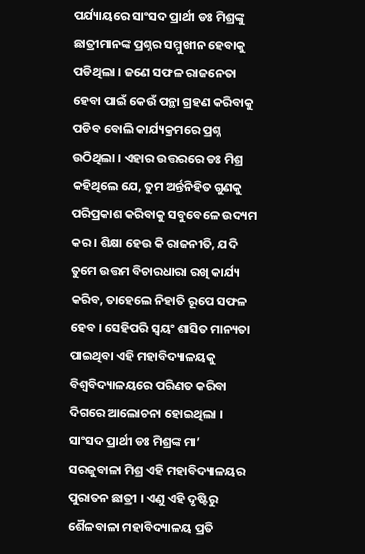ପର୍ଯ୍ୟାୟରେ ସାଂସଦ ପ୍ରାର୍ଥୀ ଡଃ ମିଶ୍ରଙ୍କୁ ଛାତ୍ରୀମାନଙ୍କ ପ୍ରଶ୍ନର ସମ୍ମୁଖୀନ ହେବାକୁ ପଡିଥିଲା । ଜଣେ ସଫଳ ରାଜନେତା ହେବା ପାଇଁ କେଉଁ ପନ୍ଥା ଗ୍ରହଣ କରିବାକୁ ପଡିବ ବୋଲି କାର୍ଯ୍ୟକ୍ରମରେ ପ୍ରଶ୍ନ ଉଠିଥିଲା । ଏହାର ଉତ୍ତରରେ ଡଃ ମିଶ୍ର କହିଥିଲେ ଯେ, ତୁମ ଅର୍ନ୍ତନିହିତ ଗୁଣକୁ ପରିପ୍ରକାଶ କରିବାକୁ ସବୁବେଳେ ଉଦ୍ୟମ କର । ଶିକ୍ଷା ହେଉ କି ରାଜନୀତି, ଯଦି ତୁମେ ଉତ୍ତମ ବିଚାରଧାରା ରଖି କାର୍ଯ୍ୟ କରିବ, ତାହେଲେ ନିହାତି ରୂପେ ସଫଳ ହେବ । ସେହିପରି ସ୍ୱୟଂ ଶାସିତ ମାନ୍ୟତା ପାଇଥିବା ଏହି ମହାବିଦ୍ୟାଳୟକୁ ବିଶ୍ୱବିଦ୍ୟାଳୟରେ ପରିଣତ କରିବା ଦିଗରେ ଆଲୋଚନା ହୋଇଥିଲା । ସାଂସଦ ପ୍ରାର୍ଥୀ ଡଃ ମିଶ୍ରଙ୍କ ମା’ ସରଜୁବାଳା ମିଶ୍ର ଏହି ମହାବିଦ୍ୟାଳୟର ପୁରାତନ ଛାତ୍ରୀ । ଏଣୁ ଏହି ଦୃଷ୍ଟିରୁ ଶୈଳବାଳା ମହାବିଦ୍ୟାଳୟ ପ୍ରତି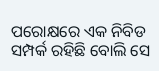ପରୋକ୍ଷରେ ଏକ ନିବିଡ ସମ୍ପର୍କ ରହିଛି ବୋଲି ସେ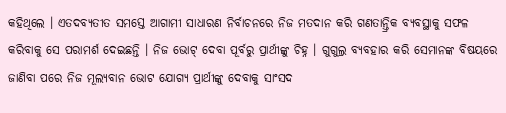କହିଥିଲେ । ଏତଦବ୍ୟତୀତ ସମସ୍ତେ ଆଗାମୀ ସାଧାରଣ ନିର୍ବାଚନରେ ନିଜ ମତଦାନ କରି ଗଣତାନ୍ତ୍ରିକ ବ୍ୟବସ୍ଥାକୁ ସଫଳ କରିବାକୁ ସେ ପରାମର୍ଶ ଦେଇଛନ୍ତି । ନିଜ ଭୋଟ୍ ଦେବା ପୂର୍ବରୁ ପ୍ରାର୍ଥୀଙ୍କୁ ଚିହ୍ନ । ଗୁଗୁଲ୍ର ବ୍ୟବହାର କରି ସେମାନଙ୍କ ବିଷୟରେ ଜାଣିବା ପରେ ନିଜ ମୂଲ୍ୟବାନ ଭୋଟ ଯୋଗ୍ୟ ପ୍ରାର୍ଥୀଙ୍କୁ ଦେବାକୁ ସାଂସଦ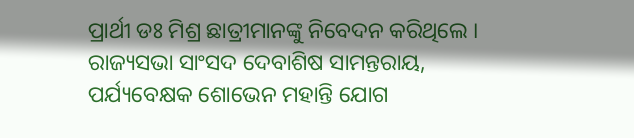ପ୍ରାର୍ଥୀ ଡଃ ମିଶ୍ର ଛାତ୍ରୀମାନଙ୍କୁ ନିବେଦନ କରିଥିଲେ । ରାଜ୍ୟସଭା ସାଂସଦ ଦେବାଶିଷ ସାମନ୍ତରାୟ, ପର୍ଯ୍ୟବେକ୍ଷକ ଶୋଭେନ ମହାନ୍ତି ଯୋଗ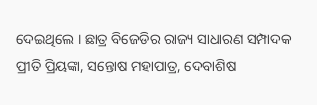ଦେଇଥିଲେ । ଛାତ୍ର ବିଜେଡିର ରାଜ୍ୟ ସାଧାରଣ ସମ୍ପାଦକ ପ୍ରୀତି ପ୍ରିୟଙ୍କା, ସନ୍ତୋଷ ମହାପାତ୍ର, ଦେବାଶିଷ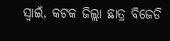ସ୍ୱାଇଁ, କଟକ ଜିଲ୍ଲା ଛାତ୍ର ବିଜେଡି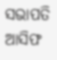ସଭାପତି ଆସିଫ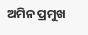ଅମିନ ପ୍ରମୁଖ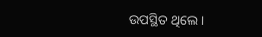ଉପସ୍ଥିତ ଥିଲେ ।